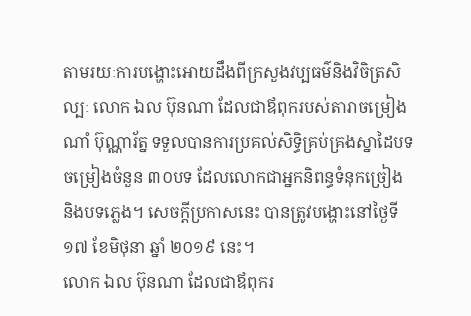តាមរយៈការបង្ហោះអោយដឹងពីក្រសួងវប្បធម៌និងវិចិត្រសិល្បៈ លោក ឯល ប៊ុនណា ដែលជាឪពុករបស់តារាចម្រៀង ណាំ ប៊ុណ្ណារ័ត្ន ទទួលបានការប្រគល់សិទ្ធិគ្រប់គ្រងស្នាដៃបទចម្រៀងចំនួន ៣០បទ ដែលលោកជាអ្នកនិពន្ធទំនុកច្រៀង និងបទភ្លេង។ សេចក្ដីប្រកាសនេះ បានត្រូវបង្ហោះនៅថ្ងៃទី ១៧ ខែមិថុនា ឆ្នាំ ២០១៩ នេះ។
លោក ឯល ប៊ុនណា ដែលជាឪពុករ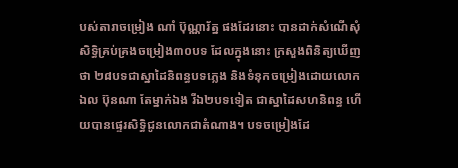បស់តារាចម្រៀង ណាំ ប៊ុណ្ណារ័ត្ន ផងដែរនោះ បានដាក់សំណើសុំសិទ្ធិគ្រប់គ្រងចម្រៀង៣០បទ ដែលក្នុងនោះ ក្រសួងពិនិត្យឃើញថា ២៨បទជាស្នាដៃនិពន្ធបទភ្លេង និងទំនុកចម្រៀងដោយលោក ឯល ប៊ុនណា តែម្នាក់ឯង រីឯ២បទទៀត ជាស្នាដៃសហនិពន្ធ ហើយបានផ្ទេរសិទ្ធិជូនលោកជាតំណាង។ បទចម្រៀងដែ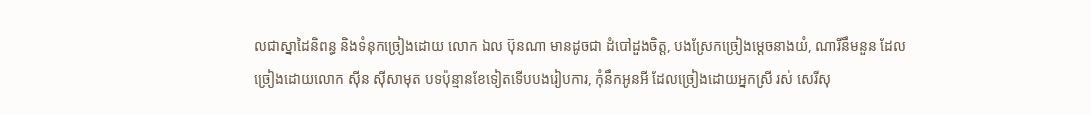លជាស្នាដៃនិពន្ធ និងទំនុកច្រៀងដោយ លោក ឯល ប៊ុនណា មានដូចជា ដំបៅដួងចិត្ត, បងស្រែកច្រៀងម្តេចនាងយំ, ណារីនឹមនួន ដែលច្រៀងដោយលោក ស៊ីន ស៊ីសាមុត បទប៉ុន្មានខែទៀតទើបបងរៀបការ, កុំនឹកអូនអី ដែលច្រៀងដោយអ្នកស្រី រស់ សេរីសុ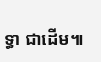ទ្ធា ជាដើម៕